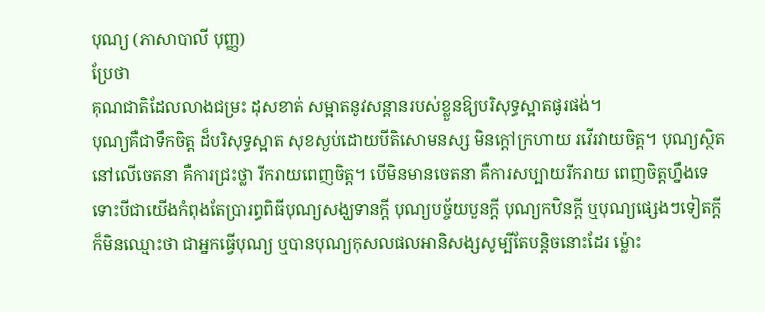បុណ្យ (ភាសាបាលី បុញ្ញ)
ប្រែថា
គុណជាតិដែលលាងជម្រះ ដុសខាត់ សម្អាតនូវសន្តានរបស់ខ្លួនឱ្យបរិសុទ្ធស្អាតផូរផង់។
បុណ្យគឺជាទឹកចិត្ត ដ៏បរិសុទ្ធស្អាត សុខស្ងប់ដោយបីតិសោមនស្ស មិនក្តៅក្រហាយ រវើរវាយចិត្ត។ បុណ្យស្ថិតនៅលើចេតនា គឺការជ្រះថ្លា រីករាយពេញចិត្ត។ បើមិនមានចេតនា គឺការសប្បាយរីករាយ ពេញចិត្តហ្នឹងទេ ទោះបីជាយើងកំពុងតែប្រារព្ធពិធីបុណ្យសង្ឃទានក្តី បុណ្យបច្ច័យបួនក្តី បុណ្យកឋិនក្តី ឬបុណ្យផ្សេងៗទៀតក្តី ក៏មិនឈ្មោះថា ជាអ្នកធ្វើបុណ្យ ឬបានបុណ្យកុសលផលអានិសង្សសូម្បីតែបន្តិចនោះដែរ ម្ល៉ោះ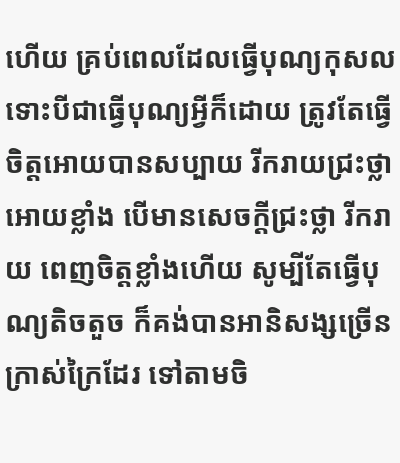ហើយ គ្រប់ពេលដែលធ្វើបុណ្យកុសល ទោះបីជាធ្វើបុណ្យអ្វីក៏ដោយ ត្រូវតែធ្វើចិត្តអោយបានសប្បាយ រីករាយជ្រះថ្លា អោយខ្លាំង បើមានសេចក្តីជ្រះថ្លា រីករាយ ពេញចិត្តខ្លាំងហើយ សូម្បីតែធ្វើបុណ្យតិចតួច ក៏គង់បានអានិសង្សច្រើនក្រាស់ក្រៃដែរ ទៅតាមចិ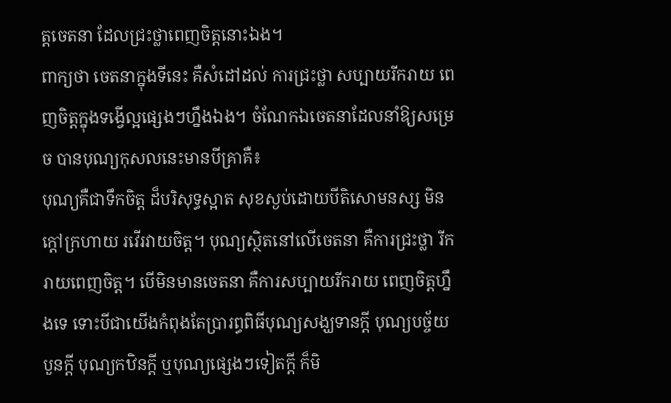ត្តចេតនា ដែលជ្រះថ្លាពេញចិត្តនោះឯង។
ពាក្យថា ចេតនាក្នុងទីនេះ គឺសំដៅដល់ ការជ្រះថ្លា សប្បាយរីករាយ ពេញចិត្តក្នុងទង្វើល្អផ្សេងៗហ្នឹងឯង។ ចំណែកឯចេតនាដែលនាំឱ្យសម្រេច បានបុណ្យកុសលនេះមានបីគ្រាគឺ៖
បុណ្យគឺជាទឹកចិត្ត ដ៏បរិសុទ្ធស្អាត សុខស្ងប់ដោយបីតិសោមនស្ស មិនក្តៅក្រហាយ រវើរវាយចិត្ត។ បុណ្យស្ថិតនៅលើចេតនា គឺការជ្រះថ្លា រីករាយពេញចិត្ត។ បើមិនមានចេតនា គឺការសប្បាយរីករាយ ពេញចិត្តហ្នឹងទេ ទោះបីជាយើងកំពុងតែប្រារព្ធពិធីបុណ្យសង្ឃទានក្តី បុណ្យបច្ច័យបួនក្តី បុណ្យកឋិនក្តី ឬបុណ្យផ្សេងៗទៀតក្តី ក៏មិ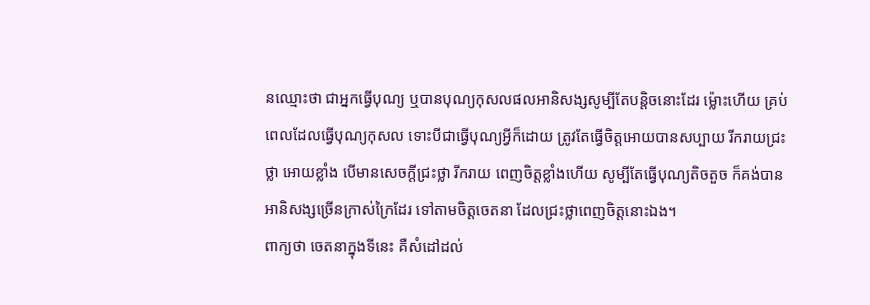នឈ្មោះថា ជាអ្នកធ្វើបុណ្យ ឬបានបុណ្យកុសលផលអានិសង្សសូម្បីតែបន្តិចនោះដែរ ម្ល៉ោះហើយ គ្រប់ពេលដែលធ្វើបុណ្យកុសល ទោះបីជាធ្វើបុណ្យអ្វីក៏ដោយ ត្រូវតែធ្វើចិត្តអោយបានសប្បាយ រីករាយជ្រះថ្លា អោយខ្លាំង បើមានសេចក្តីជ្រះថ្លា រីករាយ ពេញចិត្តខ្លាំងហើយ សូម្បីតែធ្វើបុណ្យតិចតួច ក៏គង់បានអានិសង្សច្រើនក្រាស់ក្រៃដែរ ទៅតាមចិត្តចេតនា ដែលជ្រះថ្លាពេញចិត្តនោះឯង។
ពាក្យថា ចេតនាក្នុងទីនេះ គឺសំដៅដល់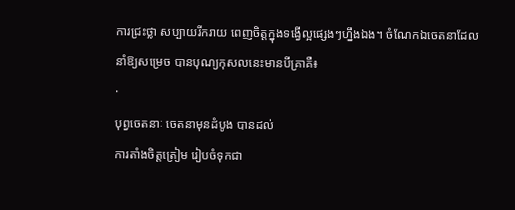ការជ្រះថ្លា សប្បាយរីករាយ ពេញចិត្តក្នុងទង្វើល្អផ្សេងៗហ្នឹងឯង។ ចំណែកឯចេតនាដែលនាំឱ្យសម្រេច បានបុណ្យកុសលនេះមានបីគ្រាគឺ៖
·
បុព្វចេតនាៈ ចេតនាមុនដំបូង បានដល់
ការតាំងចិត្តត្រៀម រៀបចំទុកជា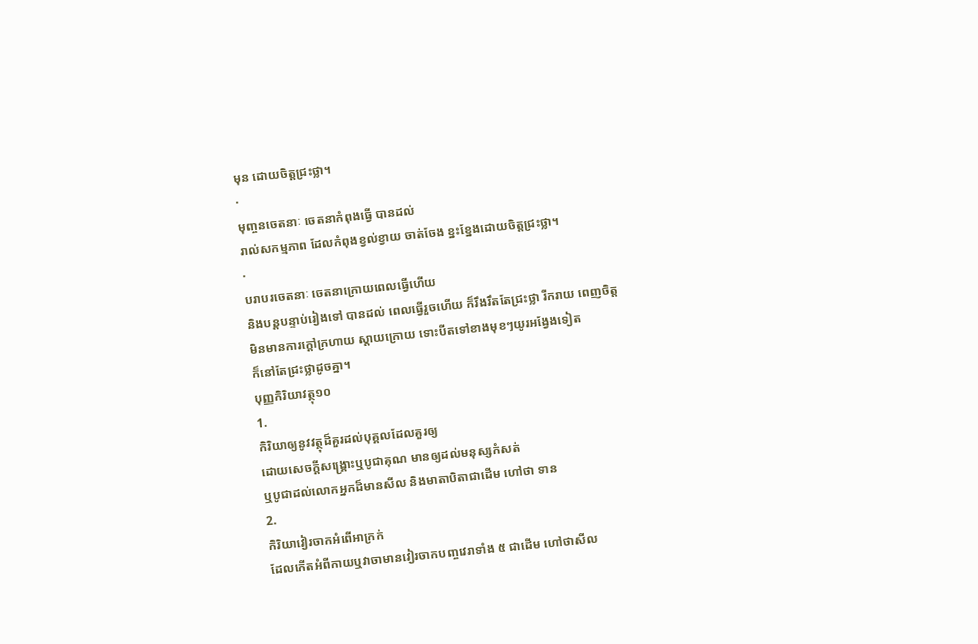មុន ដោយចិត្តជ្រះថ្លា។
·
មុញ្ចនចេតនាៈ ចេតនាកំពុងធ្វើ បានដល់
រាល់សកម្មភាព ដែលកំពុងខ្វល់ខ្វាយ ចាត់ចែង ខ្នះខ្នែងដោយចិត្តជ្រះថ្លា។
·
បរាបរចេតនាៈ ចេតនាក្រោយពេលធ្វើហើយ
និងបន្តបន្ទាប់រៀងទៅ បានដល់ ពេលធ្វើរួចហើយ ក៏រឹងរឹតតែជ្រះថ្លា រីករាយ ពេញចិត្ត
មិនមានការក្តៅក្រហាយ ស្តាយក្រោយ ទោះបីតទៅខាងមុខៗយូរអង្វែងទៀត
ក៏នៅតែជ្រះថ្លាដូចគ្នា។
បុញ្ញកិរិយាវត្ថុ១០
1.
កិរិយាឲ្យនូវវត្ថុដ៏គួរដល់បុគ្គលដែលគួរឲ្យ
ដោយសេចក្ដីសង្គ្រោះឬបូជាគុណ មានឲ្យដល់មនុស្សកំសត់
ឬបូជាដល់លោកអ្នកដ៏មានសីល និងមាតាបិតាជាដើម ហៅថា ទាន
2.
កិរិយាវៀរចាកអំពើអាក្រក់
ដែលកើតអំពីកាយឬវាចាមានវៀរចាកបញ្ចវេរាទាំង ៥ ជាដើម ហៅថាសីល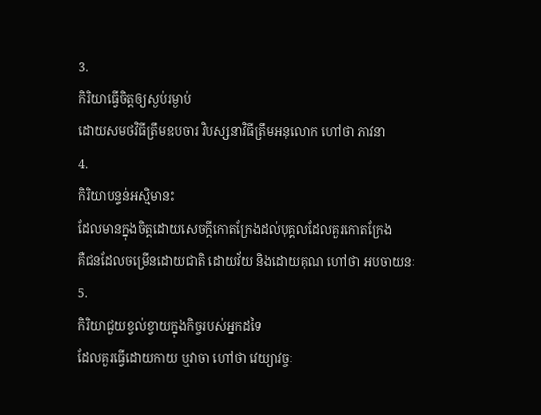3.
កិរិយាធ្វើចិត្តឲ្យស្ងប់រម្ងាប់
ដោយសមថវិធីត្រឹមឧបចារ វិបស្សនាវិធីត្រឹមអនុលោក ហៅថា ភាវនា
4.
កិរិយាបន្ទន់អស្មិមានះ
ដែលមានក្នុងចិត្តដោយសេចក្ដីកោតក្រែងដល់បុគ្គលដែលគួរកោតក្រែង
គឺជនដែលចម្រើនដោយជាតិ ដោយវ័យ និងដោយគុណ ហៅថា អបចាយនៈ
5.
កិរិយាជួយខ្វល់ខ្វាយក្នុងកិច្ចរបស់អ្នកដទៃ
ដែលគួរធ្វើដោយកាយ ឬវាចា ហៅថា វេយ្យាវច្ចៈ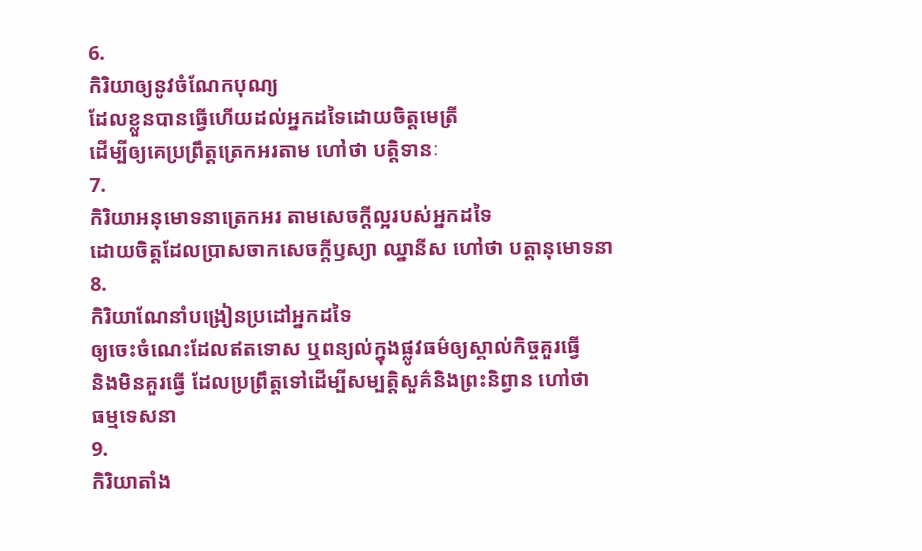6.
កិរិយាឲ្យនូវចំណែកបុណ្យ
ដែលខ្លួនបានធ្វើហើយដល់អ្នកដទៃដោយចិត្តមេត្រី
ដើម្បីឲ្យគេប្រព្រឹត្តត្រេកអរតាម ហៅថា បត្តិទានៈ
7.
កិរិយាអនុមោទនាត្រេកអរ តាមសេចក្ដីល្អរបស់អ្នកដទៃ
ដោយចិត្តដែលប្រាសចាកសេចក្ដីឫស្យា ឈ្នានីស ហៅថា បត្តានុមោទនា
8.
កិរិយាណែនាំបង្រៀនប្រដៅអ្នកដទៃ
ឲ្យចេះចំណេះដែលឥតទោស ឬពន្យល់ក្នុងផ្លូវធម៌ឲ្យស្គាល់កិច្ចគួរធ្វើ
និងមិនគួរធ្វើ ដែលប្រព្រឹត្តទៅដើម្បីសម្បត្តិសួគ៌និងព្រះនិព្វាន ហៅថា
ធម្មទេសនា
9.
កិរិយាតាំង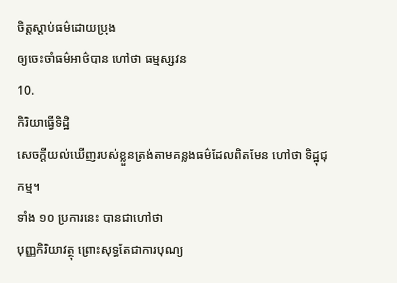ចិត្តស្ដាប់ធម៌ដោយប្រុង
ឲ្យចេះចាំធម៌អាថ៌បាន ហៅថា ធម្មស្សវន
10.
កិរិយាធ្វើទិដ្ឋិ
សេចក្ដីយល់ឃើញរបស់ខ្លួនត្រង់តាមគន្លងធម៌ដែលពិតមែន ហៅថា ទិដ្ឋុជុកម្ម។
ទាំង ១០ ប្រការនេះ បានជាហៅថា
បុញ្ញកិរិយាវត្ថុ ព្រោះសុទ្ធតែជាការបុណ្យ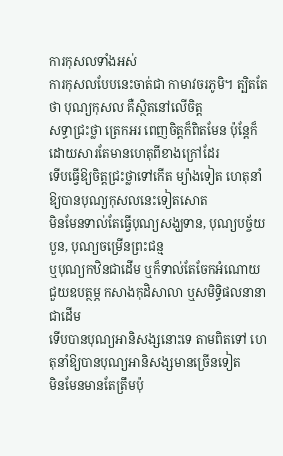ការកុសលទាំងអស់
ការកុសលបែបនេះចាត់ជា កាមាវចរភូមិ។ ត្បិតតែថា បុណ្យកុសល គឺស្ថិតនៅលើចិត្ត
សទ្ធាជ្រះថ្លា ត្រេកអរ ពេញចិត្តក៏ពិតមែន ប៉ុន្តែក៏ដោយសារតែមានហេតុពីខាងក្រៅដែរ
ទើបធ្វើឱ្យចិត្តជ្រះថ្លាទៅកើត ម្យ៉ាងទៀត ហេតុនាំឱ្យបានបុណ្យកុសលនេះទៀតសោត
មិនមែនទាល់តែធ្វើបុណ្យសង្ឃទាន, បុណ្យបច្ច័យបួន, បុណ្យចម្រើនព្រះជន្ម
ឬបុណ្យកឋិនជាដើម ឬក៏ទាល់តែចែកអំណោយ ជួយឧបត្ថម្ភ កសាងកុដិសាលា ឬសមិទ្ធិផលនានាជាដើម
ទើបបានបុណ្យអានិសង្សនោះទេ តាមពិតទៅ ហេតុនាំឱ្យបានបុណ្យអានិសង្សមានច្រើនទៀត
មិនមែនមានតែត្រឹមប៉ុ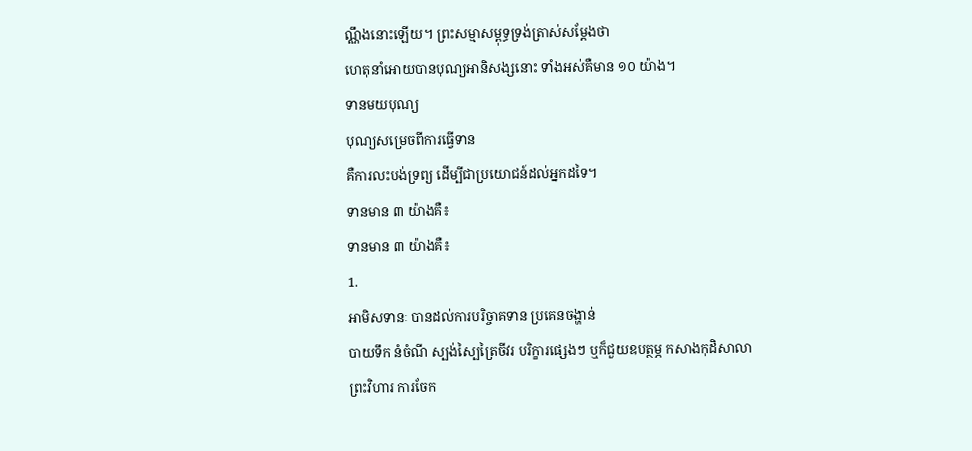ណ្ណឹងនោះឡើយ។ ព្រះសម្មាសម្ពុទ្ធទ្រង់ត្រាស់សម្តែងថា
ហេតុនាំអោយបានបុណ្យអានិសង្សនោះ ទាំងអស់គឺមាន ១០ យ៉ាង។
ទានមយបុណ្យ
បុណ្យសម្រេចពីការធ្វើទាន
គឺការលះបង់ទ្រព្យ ដើម្បីជាប្រយោជន៍ដល់អ្នកដទៃ។
ទានមាន ៣ យ៉ាងគឺ៖
ទានមាន ៣ យ៉ាងគឺ៖
1.
អាមិសទានៈ បានដល់ការបរិច្ចាគទាន ប្រគេនចង្ហាន់
បាយទឹក នំចំណី ស្បង់ស្បៃត្រៃចីវរ បរិក្ខារផ្សេងៗ ឬក៏ជួយឧបត្ថម្ភ កសាងកុដិសាលា
ព្រះវិហារ ការចែក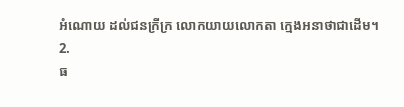អំណោយ ដល់ជនក្រីក្រ លោកយាយលោកតា ក្មេងអនាថាជាដើម។
2.
ធ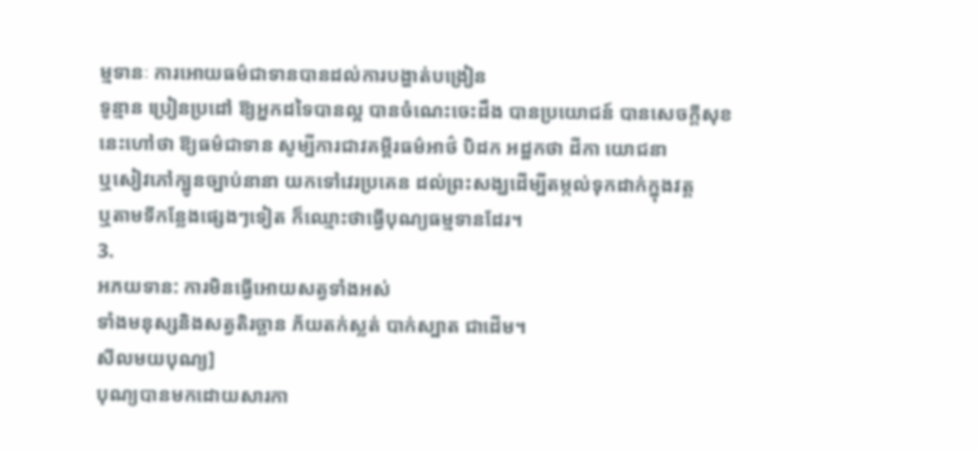ម្មទានៈ ការអោយធម៌ជាទានបានដល់ការបង្ហាត់បង្រៀន
ទូន្មាន ប្រៀនប្រដៅ ឱ្យអ្នកដទៃបានល្អ បានចំណេះចេះដឹង បានប្រយោជន៍ បានសេចក្តីសុខ
នេះហៅថា ឱ្យធម៌ជាទាន សូម្បីការជាវគម្ពីរធម៌អាថ៌ បិដក អដ្ឋកថា ដីកា យោជនា
ឬសៀវភៅក្បូនច្បាប់នានា យកទៅវេរប្រគេន ដល់ព្រះសង្ឃដើម្បីតម្កល់ទុកដាក់ក្នុងវត្ត
ឬតាមទីកន្លែងផ្សេងៗទៀត ក៏ឈ្មោះថាធ្វើបុណ្យធម្មទានដែរ។
3.
អភយទាន: ការមិនធ្វើអោយសត្វទាំងអស់
ទាំងមនុស្សនិងសត្វតិរច្ឆាន ភ័យតក់ស្លត់ បាក់ស្បាត ជាដើម។
សីលមយបុណ្យ]
បុណ្យបានមកដោយសារកា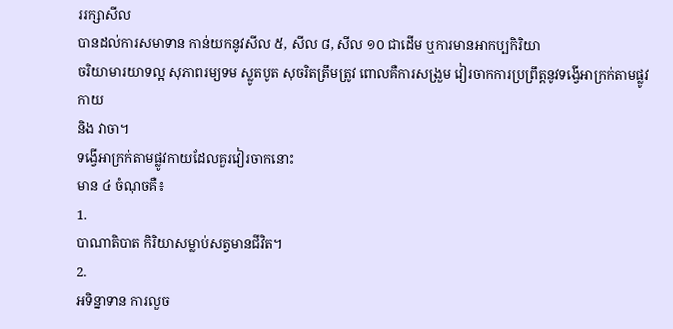ររក្សាសីល
បានដល់ការសមាទាន កាន់យកនូវសីល ៥, សីល ៨, សីល ១០ ជាដើម ឬការមានអាកប្បកិរិយា
ចរិយាមារយាទល្អ សុភាពរម្យទម ស្លូតបូត សុចរិតត្រឹមត្រូវ ពោលគឺការសង្រួម វៀរចាកការប្រព្រឹត្តនូវទង្វើអាក្រក់តាមផ្លូវកាយ
និង វាចា។
ទង្វើអាក្រក់តាមផ្លូវកាយដែលគួរវៀរចាកនោះ
មាន ៤ ចំណុចគឺ៖
1.
បាណាតិបាត កិរិយាសម្លាប់សត្វមានជីវិត។
2.
អទិន្នាទាន ការលួច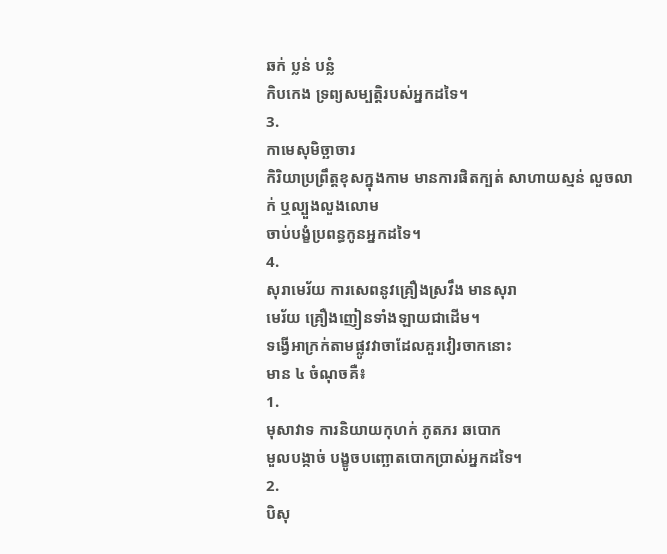ឆក់ ប្លន់ បន្លំ
កិបកេង ទ្រព្យសម្បត្តិរបស់អ្នកដទៃ។
3.
កាមេសុមិច្ឆាចារ
កិរិយាប្រព្រឹត្តខុសក្នុងកាម មានការផិតក្បត់ សាហាយស្មន់ លួចលាក់ ឬល្បួងលួងលោម
ចាប់បង្ខំប្រពន្ធកូនអ្នកដទៃ។
4.
សុរាមេរ័យ ការសេពនូវគ្រឿងស្រវឹង មានសុរា
មេរ័យ គ្រឿងញៀនទាំងឡាយជាដើម។
ទង្វើអាក្រក់តាមផ្លូវវាចាដែលគួរវៀរចាកនោះ
មាន ៤ ចំណុចគឺ៖
1.
មុសាវាទ ការនិយាយកុហក់ ភូតភរ ឆបោក
មួលបង្កាច់ បង្ខូចបញ្ឆោតបោកប្រាស់អ្នកដទៃ។
2.
បិសុ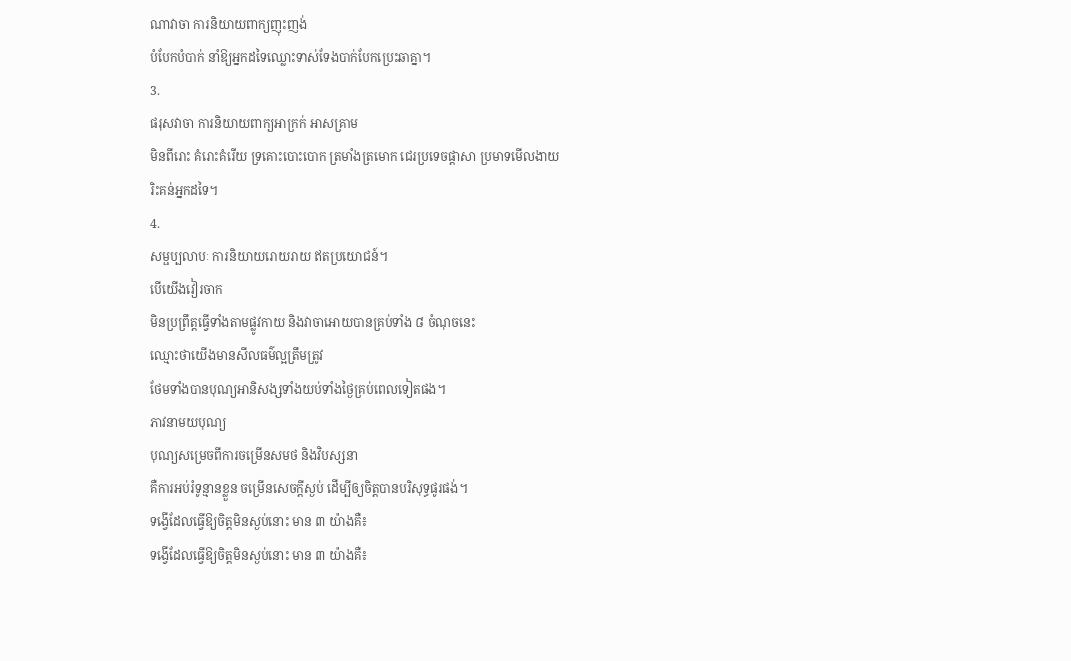ណាវាចា ការនិយាយពាក្យញុះញង់
បំបែកបំបាក់ នាំឱ្យអ្នកដទៃឈ្លោះទាស់ទែងបាក់បែកប្រេះឆាគ្នា។
3.
ផរុសវាចា ការនិយាយពាក្យអាក្រក់ អាសគ្រាម
មិនពីរោះ គំរោះគំរើយ ទ្រគោះបោះបោក ត្រមាំងត្រមោក ជេរប្រទេចផ្ដាសា ប្រមាទមើលងាយ
រិះគន់អ្នកដទៃ។
4.
សម្ផប្បលាបៈ ការនិយាយរោយរាយ ឥតប្រយោជន៍។
បើយើងវៀរចាក
មិនប្រព្រឹត្តធ្វើទាំងតាមផ្លូវកាយ និងវាចាអោយបានគ្រប់ទាំង ៨ ចំណុចនេះ
ឈ្មោះថាយើងមានសីលធម៌ល្អត្រឹមត្រូវ
ថែមទាំងបានបុណ្យអានិសង្សទាំងយប់ទាំងថ្ងៃគ្រប់ពេលទៀតផង។
ភាវនាមយបុណ្យ
បុណ្យសម្រេចពីការចម្រើនសមថ និងវិបស្សនា
គឺការអប់រំទូន្មានខ្លួន ចម្រើនសេចក្តីស្ងប់ ដើម្បីឲ្យចិត្តបានបរិសុទ្ធផូរផង់។
ទង្វើដែលធ្វើឱ្យចិត្តមិនស្ងប់នោះ មាន ៣ យ៉ាងគឺ៖
ទង្វើដែលធ្វើឱ្យចិត្តមិនស្ងប់នោះ មាន ៣ យ៉ាងគឺ៖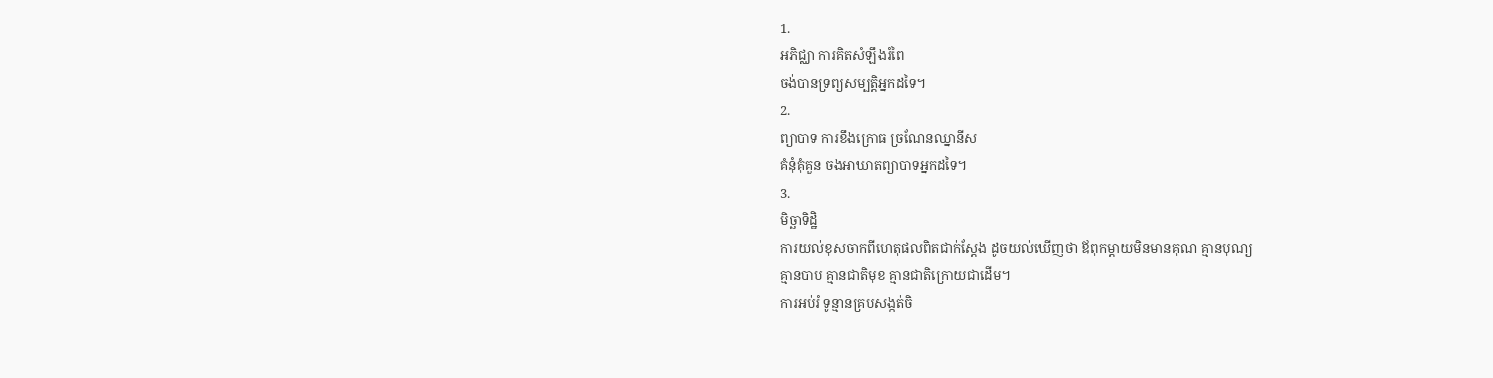1.
អភិជ្ឈា ការគិតសំឡឹងរំពៃ
ចង់បានទ្រព្យសម្បត្តិអ្នកដទៃ។
2.
ព្យាបាទ ការខឹងក្រោធ ច្រណែនឈ្នានីស
គំនុំគុំគួន ចងអាឃាតព្យាបាទអ្នកដទៃ។
3.
មិច្ឆាទិដ្ឋិ
ការយល់ខុសចាកពីហេតុផលពិតជាក់ស្ដែង ដូចយល់ឃើញថា ឪពុកម្ដាយមិនមានគុណ គ្មានបុណ្យ
គ្មានបាប គ្មានជាតិមុខ គ្មានជាតិក្រោយជាដើម។
ការអប់រំ ទូន្មានគ្របសង្កត់ចិ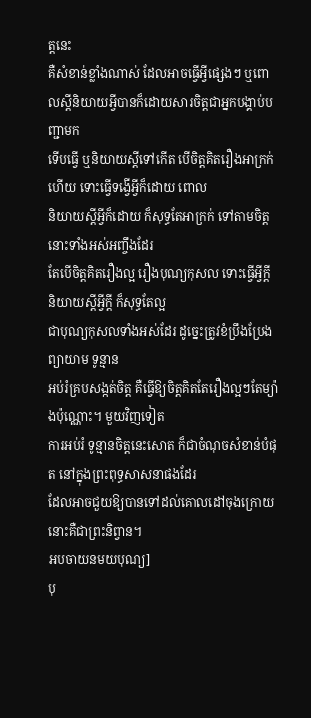ត្តនេះ
គឺសំខាន់ខ្លាំងណាស់ ដែលអាចធ្វើអ្វីផ្សេងៗ ឬពោលស្ដីនិយាយអ្វីបានក៏ដោយសារចិត្តជាអ្នកបង្គាប់បញ្ជាមក
ទើបធ្វើ ឬនិយាយស្តីទៅកើត បើចិត្តគិតរឿងអាក្រក់ហើយ ទោះធ្វើទង្វើអ្វីក៏ដោយ ពោល
និយាយស្ដីអ្វីក៏ដោយ ក៏សុទ្ធតែអាក្រក់ ទៅតាមចិត្តនោះទាំងអស់អញ្ចឹងដែរ
តែបើចិត្តគិតរឿងល្អ រឿងបុណ្យកុសល ទោះធ្វើអ្វីក្ដី និយាយស្ដីអ្វីក្ដី ក៏សុទ្ធតែល្អ
ជាបុណ្យកុសលទាំងអស់ដែរ ដូច្នេះត្រូវខំប្រឹងប្រែងព្យាយាម ទូន្មាន
អប់រំគ្របសង្កត់ចិត្ត គឺធ្វើឱ្យចិត្តគិតតែរឿងល្អៗតែម្យ៉ាងប៉ុណ្ណោះ។ មួយវិញទៀត
ការអប់រំ ទូន្មានចិត្តនេះសោត ក៏ជាចំណុចសំខាន់បំផុត នៅក្នុងព្រះពុទ្ធសាសនាផងដែរ
ដែលអាចជួយឱ្យបានទៅដល់គោលដៅចុងក្រោយ នោះគឺជាព្រះនិព្វាន។
អបចាយនមយបុណ្យ]
បុ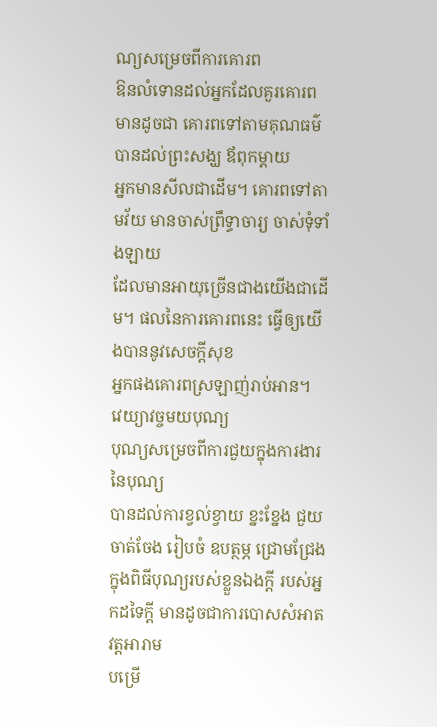ណ្យសម្រេចពីការគោរព
ឱនលំទោនដល់អ្នកដែលគួរគោរព មានដូចជា គោរពទៅតាមគុណធម៌ បានដល់ព្រះសង្ឃ ឪពុកម្តាយ
អ្នកមានសីលជាដើម។ គោរពទៅតាមវ័យ មានចាស់ព្រឹទ្ធាចារ្យ ចាស់ទុំទាំងឡាយ
ដែលមានអាយុច្រើនជាងយើងជាដើម។ ផលនៃការគោរពនេះ ធ្វើឲ្យយើងបាននូវសេចក្តីសុខ
អ្នកផងគោរពស្រឡាញ់រាប់អាន។
វេយ្យាវច្ចមយបុណ្យ
បុណ្យសម្រេចពីការជួយក្នុងការងារនៃបុណ្យ
បានដល់ការខ្វល់ខ្វាយ ខ្នះខ្នែង ជួយចាត់ចែង រៀបចំ ឧបត្ថម្ភ ជ្រោមជ្រែង
ក្នុងពិធីបុណ្យរបស់ខ្លួនឯងក្ដី របស់អ្នកដទៃក្ដី មានដូចជាការបោសសំអាតវត្តអារាម
បម្រើ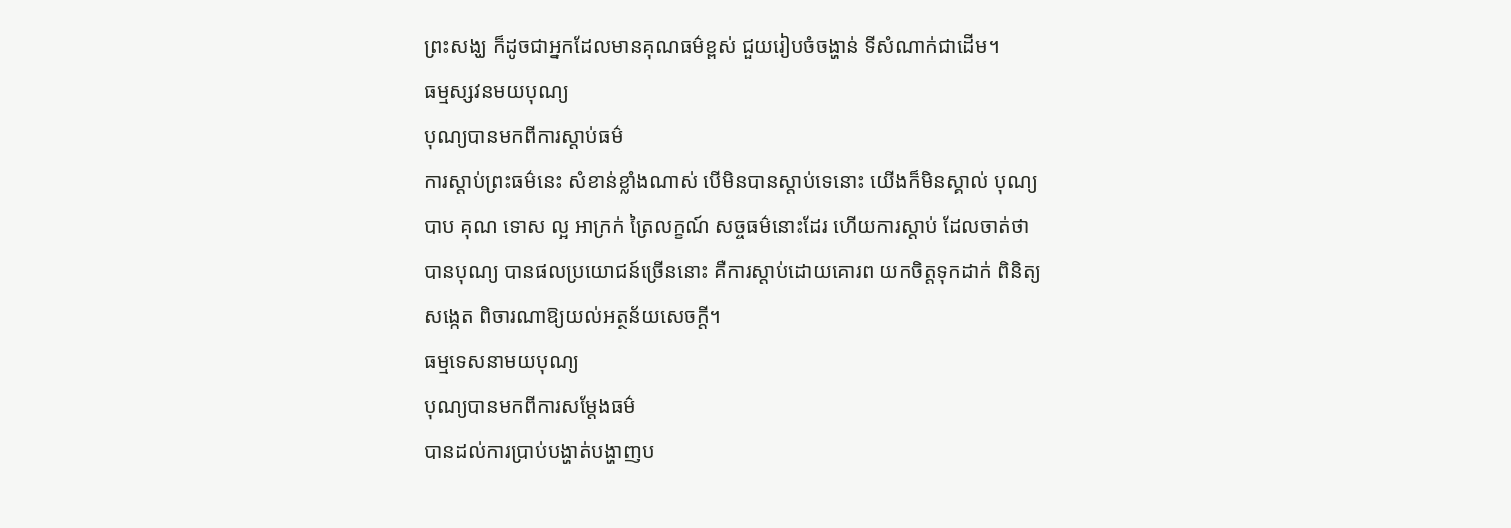ព្រះសង្ឃ ក៏ដូចជាអ្នកដែលមានគុណធម៌ខ្ពស់ ជួយរៀបចំចង្ហាន់ ទីសំណាក់ជាដើម។
ធម្មស្សវនមយបុណ្យ
បុណ្យបានមកពីការស្ដាប់ធម៌
ការស្ដាប់ព្រះធម៌នេះ សំខាន់ខ្លាំងណាស់ បើមិនបានស្ដាប់ទេនោះ យើងក៏មិនស្គាល់ បុណ្យ
បាប គុណ ទោស ល្អ អាក្រក់ ត្រៃលក្ខណ៍ សច្ចធម៌នោះដែរ ហើយការស្ដាប់ ដែលចាត់ថា
បានបុណ្យ បានផលប្រយោជន៍ច្រើននោះ គឺការស្ដាប់ដោយគោរព យកចិត្តទុកដាក់ ពិនិត្យ
សង្កេត ពិចារណាឱ្យយល់អត្ថន័យសេចក្តី។
ធម្មទេសនាមយបុណ្យ
បុណ្យបានមកពីការសម្តែងធម៌
បានដល់ការប្រាប់បង្ហាត់បង្ហាញប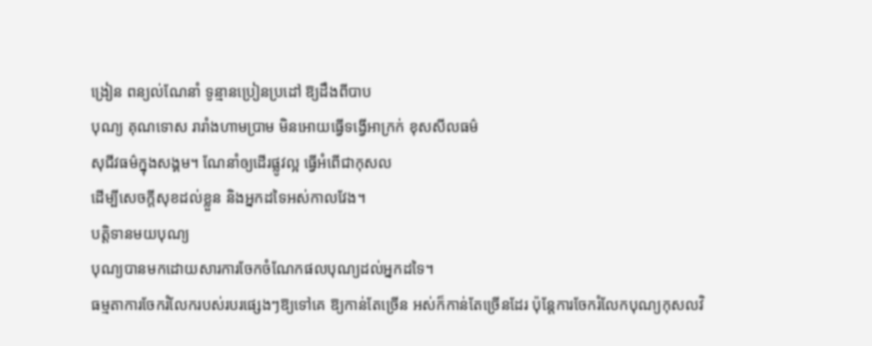ង្រៀន ពន្យល់ណែនាំ ទូន្មានប្រៀនប្រដៅ ឱ្យដឹងពីបាប
បុណ្យ គុណទោស រារាំងហាមប្រាម មិនអោយធ្វើទង្វើអាក្រក់ ខុសសីលធម៌
សុជីវធម៌ក្នុងសង្គម។ ណែនាំឲ្យដើរផ្លូវល្អ ធ្វើអំពើជាកុសល
ដើម្បីសេចក្តីសុខដល់ខ្លួន និងអ្នកដទៃអស់កាលវែង។
បត្តិទានមយបុណ្យ
បុណ្យបានមកដោយសារការចែកចំណែកផលបុណ្យដល់អ្នកដទៃ។
ធម្មតាការចែករំលែករបស់របរផ្សេងៗឱ្យទៅគេ ឱ្យកាន់តែច្រើន អស់ក៏កាន់តែច្រើនដែរ ប៉ុន្តែការចែករំលែកបុណ្យកុសលវិ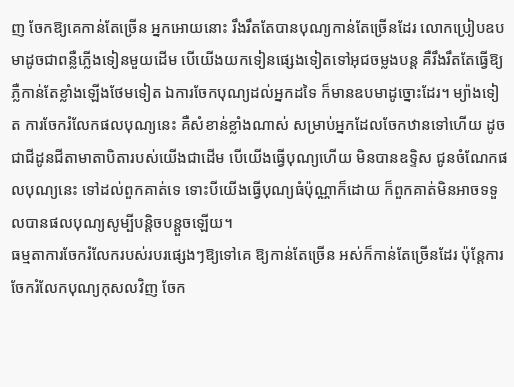ញ ចែកឱ្យគេកាន់តែច្រើន អ្នកអោយនោះ រឹងរឹតតែបានបុណ្យកាន់តែច្រើនដែរ លោកប្រៀបឧបមាដូចជាពន្លឺភ្លើងទៀនមួយដើម បើយើងយកទៀនផ្សេងទៀតទៅអុជចម្លងបន្ត គឺរឹងរឹតតែធ្វើឱ្យភ្លឺកាន់តែខ្លាំងឡើងថែមទៀត ឯការចែកបុណ្យដល់អ្នកដទៃ ក៏មានឧបមាដូច្នោះដែរ។ ម្យ៉ាងទៀត ការចែករំលែកផលបុណ្យនេះ គឺសំខាន់ខ្លាំងណាស់ សម្រាប់អ្នកដែលចែកឋានទៅហើយ ដូចជាជីដូនជីតាមាតាបិតារបស់យើងជាដើម បើយើងធ្វើបុណ្យហើយ មិនបានឧទ្ទិស ជូនចំណែកផលបុណ្យនេះ ទៅដល់ពួកគាត់ទេ ទោះបីយើងធ្វើបុណ្យធំប៉ុណ្ណាក៏ដោយ ក៏ពួកគាត់មិនអាចទទួលបានផលបុណ្យសូម្បីបន្តិចបន្តួចឡើយ។
ធម្មតាការចែករំលែករបស់របរផ្សេងៗឱ្យទៅគេ ឱ្យកាន់តែច្រើន អស់ក៏កាន់តែច្រើនដែរ ប៉ុន្តែការចែករំលែកបុណ្យកុសលវិញ ចែក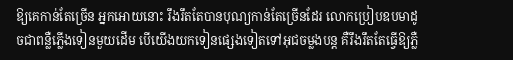ឱ្យគេកាន់តែច្រើន អ្នកអោយនោះ រឹងរឹតតែបានបុណ្យកាន់តែច្រើនដែរ លោកប្រៀបឧបមាដូចជាពន្លឺភ្លើងទៀនមួយដើម បើយើងយកទៀនផ្សេងទៀតទៅអុជចម្លងបន្ត គឺរឹងរឹតតែធ្វើឱ្យភ្លឺ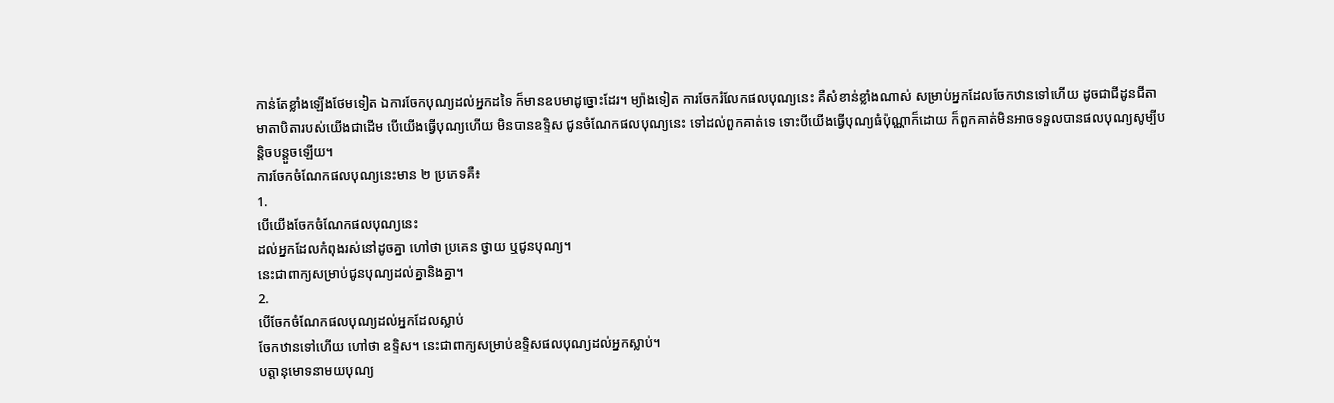កាន់តែខ្លាំងឡើងថែមទៀត ឯការចែកបុណ្យដល់អ្នកដទៃ ក៏មានឧបមាដូច្នោះដែរ។ ម្យ៉ាងទៀត ការចែករំលែកផលបុណ្យនេះ គឺសំខាន់ខ្លាំងណាស់ សម្រាប់អ្នកដែលចែកឋានទៅហើយ ដូចជាជីដូនជីតាមាតាបិតារបស់យើងជាដើម បើយើងធ្វើបុណ្យហើយ មិនបានឧទ្ទិស ជូនចំណែកផលបុណ្យនេះ ទៅដល់ពួកគាត់ទេ ទោះបីយើងធ្វើបុណ្យធំប៉ុណ្ណាក៏ដោយ ក៏ពួកគាត់មិនអាចទទួលបានផលបុណ្យសូម្បីបន្តិចបន្តួចឡើយ។
ការចែកចំណែកផលបុណ្យនេះមាន ២ ប្រភេទគឺ៖
1.
បើយើងចែកចំណែកផលបុណ្យនេះ
ដល់អ្នកដែលកំពុងរស់នៅដូចគ្នា ហៅថា ប្រគេន ថ្វាយ ឬជូនបុណ្យ។
នេះជាពាក្យសម្រាប់ជូនបុណ្យដល់គ្នានិងគ្នា។
2.
បើចែកចំណែកផលបុណ្យដល់អ្នកដែលស្លាប់
ចែកឋានទៅហើយ ហៅថា ឧទ្ទិស។ នេះជាពាក្យសម្រាប់ឧទ្ទិសផលបុណ្យដល់អ្នកស្លាប់។
បត្តានុមោទនាមយបុណ្យ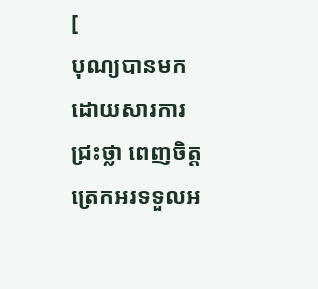[
បុណ្យបានមកដោយសារការ ជ្រះថ្លា ពេញចិត្ត
ត្រេកអរទទួលអ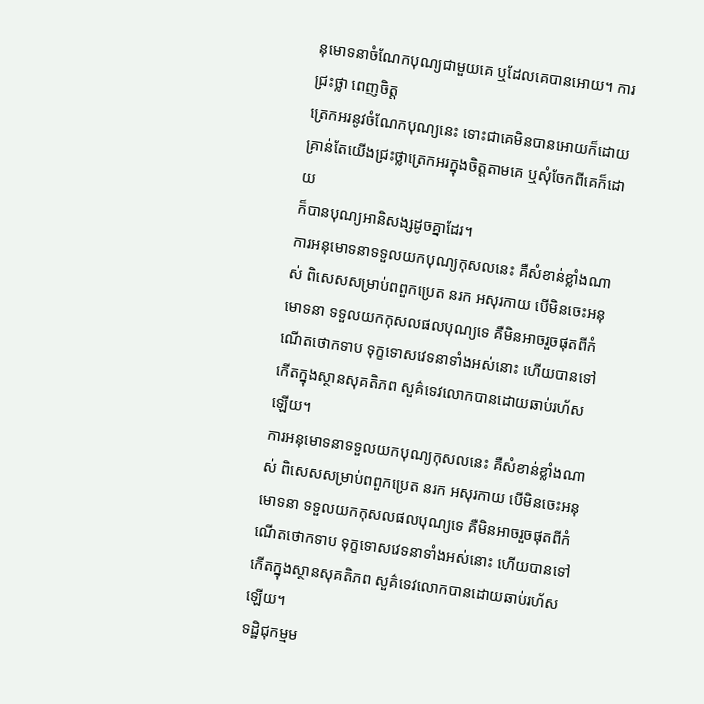នុមោទនាចំណែកបុណ្យជាមួយគេ ឬដែលគេបានអោយ។ ការជ្រះថ្លា ពេញចិត្ត
ត្រេកអរនូវចំណែកបុណ្យនេះ ទោះជាគេមិនបានអោយក៏ដោយ
គ្រាន់តែយើងជ្រះថ្លាត្រេកអរក្នុងចិត្តតាមគេ ឬសុំចែកពីគេក៏ដោយ
ក៏បានបុណ្យអានិសង្សដូចគ្នាដែរ។
ការអនុមោទនាទទួលយកបុណ្យកុសលនេះ គឺសំខាន់ខ្លាំងណាស់ ពិសេសសម្រាប់ពពួកប្រេត នរក អសុរកាយ បើមិនចេះអនុមោទនា ទទួលយកកុសលផលបុណ្យទេ គឺមិនអាចរួចផុតពីកំណើតថោកទាប ទុក្ខទោសវេទនាទាំងអស់នោះ ហើយបានទៅកើតក្នុងស្ថានសុគតិភព សួគ៌ទេវលោកបានដោយឆាប់រហ័សឡើយ។
ការអនុមោទនាទទួលយកបុណ្យកុសលនេះ គឺសំខាន់ខ្លាំងណាស់ ពិសេសសម្រាប់ពពួកប្រេត នរក អសុរកាយ បើមិនចេះអនុមោទនា ទទួលយកកុសលផលបុណ្យទេ គឺមិនអាចរួចផុតពីកំណើតថោកទាប ទុក្ខទោសវេទនាទាំងអស់នោះ ហើយបានទៅកើតក្នុងស្ថានសុគតិភព សួគ៌ទេវលោកបានដោយឆាប់រហ័សឡើយ។
ទដ្ឋិជុកម្មម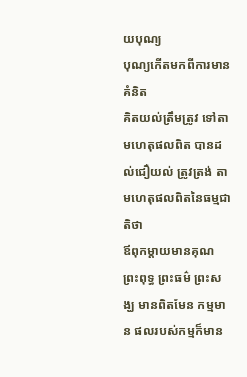យបុណ្យ
បុណ្យកើតមកពីការមានគំនិត
គិតយល់ត្រឹមត្រូវ ទៅតាមហេតុផលពិត បានដល់ជឿយល់ ត្រូវត្រង់ តាមហេតុផលពិតនៃធម្មជាតិថា
ឪពុកម្ដាយមានគុណ ព្រះពុទ្ធ ព្រះធម៌ ព្រះសង្ឃ មានពិតមែន កម្មមាន ផលរបស់កម្មក៏មាន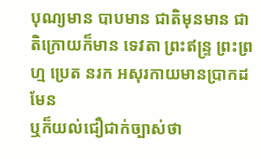បុណ្យមាន បាបមាន ជាតិមុនមាន ជាតិក្រោយក៏មាន ទេវតា ព្រះឥន្ទ្រ ព្រះព្រហ្ម ប្រេត នរក អសុរកាយមានប្រាកដមែន
ឬក៏យល់ជឿជាក់ច្បាស់ថា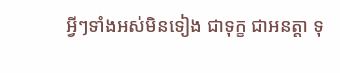អ្វីៗទាំងអស់មិនទៀង ជាទុក្ខ ជាអនត្តា ទុ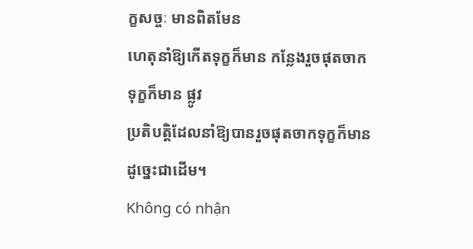ក្ខសច្ចៈ មានពិតមែន
ហេតុនាំឱ្យកើតទុក្ខក៏មាន កន្លែងរួចផុតចាកទុក្ខក៏មាន ផ្លូវ
ប្រតិបត្តិដែលនាំឱ្យបានរួចផុតចាកទុក្ខក៏មាន ដូច្នេះជាដើម។
Không có nhận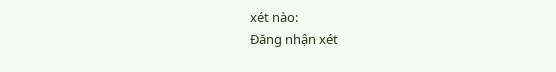xét nào:
Đăng nhận xét